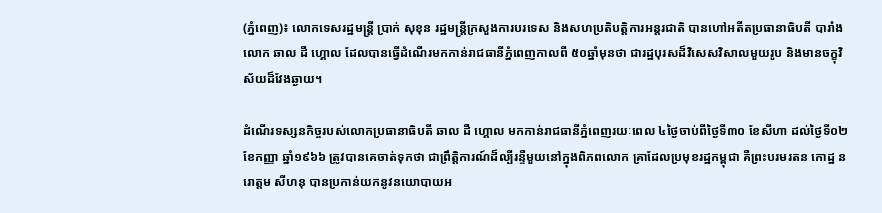(ភ្នំពេញ)៖ លោកទេសរដ្ឋមន្រ្តី ប្រាក់ សុខុន រដ្ឋមន្រ្តីក្រសួងការបរទេស និងសហប្រតិបត្តិការអន្តរជាតិ បានហៅអតីតប្រធានាធិបតី បារាំងលោក ឆាល ដឺ ហ្គោល ដែលបានធ្វើដំណើរមកកាន់រាជធានីភ្នំពេញកាលពី ៥០ឆ្នាំមុនថា ជារដ្ឋបុរសដ៏វិសេសវិសាលមួយរូប និងមានចក្ខុវិស័យដ៏វែងឆ្ងាយ។

ដំណើរទស្សនកិច្ចរបស់លោកប្រធានាធិបតី ឆាល ដឺ ហ្គោល មកកាន់រាជធានីភ្នំពេញរយៈពេល ៤ថ្ងៃចាប់ពីថ្ងៃទី៣០ ខែសីហា ដល់ថ្ងៃទី០២ ខែកញ្ញា ឆ្នាំ១៩៦៦ ត្រូវបានគេចាត់ទុកថា ជាព្រឹត្តិការណ៍ដ៏ល្បីរន្ទឺមួយនៅក្នុងពិភពលោក គ្រាដែលប្រមុខរដ្ឋកម្ពុជា គឺព្រះបរមរតន កោដ្ឋ នរោត្តម សីហនុ បានប្រកាន់យកនូវនយោបាយអ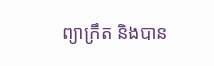ព្យាក្រឹត និងបាន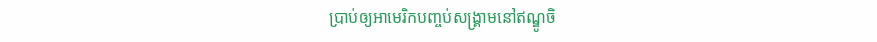ប្រាប់ឲ្យអាមេរិកបញ្ចប់សង្គ្រាមនៅឥណ្ឌូចិ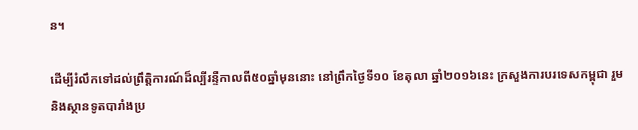ន។

ដើម្បីរំលឹកទៅដល់ព្រឹត្តិការណ៍ដ៏ល្បីរន្ទឺកាលពី៥០ឆ្នាំមុននោះ នៅព្រឹកថ្ងៃទី១០ ខែតុលា ឆ្នាំ២០១៦នេះ ក្រសួងការបរទេសកម្ពុជា រួមនិងស្ថានទូតបារាំងប្រ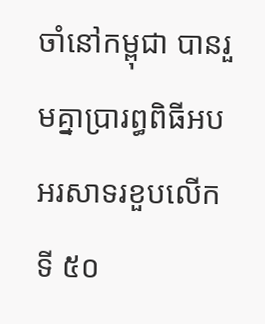ចាំនៅកម្ពុជា បានរួមគ្នាប្រារព្ធពិធីអបអរសាទរខួបលើកទី ៥០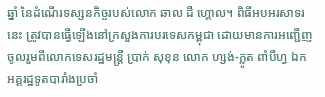ឆ្នាំ នៃដំណើរទស្សនកិច្ចរបស់លោក ឆាល ដឺ ហ្គោល។ ពិធីអបអរសាទរនេះ ត្រូវបានធ្វើឡើងនៅក្រសួងការបរទេសកម្ពុជា ដោយមានការអញ្ជើញចូលរួមពីលោកទេសរដ្ឋមន្រ្តី ប្រាក់ សុខុន លោក ហ្សង់-ក្លូត ពាំបឺហ្វ ឯកអគ្គរដ្ឋទូតបារាំងប្រចាំ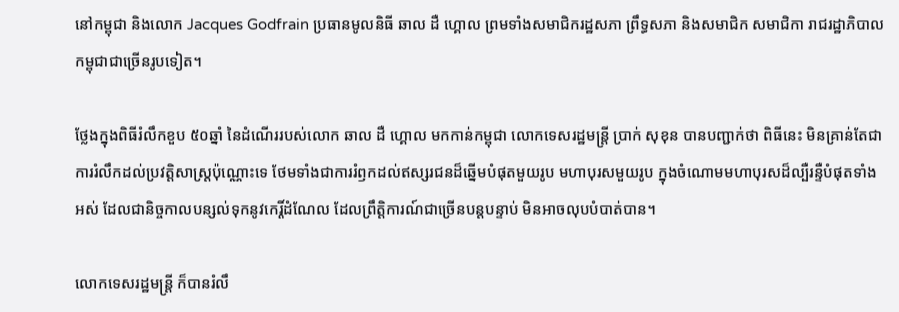នៅកម្ពុជា និងលោក Jacques Godfrain ប្រធានមូលនិធី ឆាល ដឺ ហ្គោល ព្រមទាំងសមាជិករដ្ឋសភា ព្រឹទ្ធសភា និងសមាជិក សមាជិកា រាជរដ្ឋាភិបាលកម្ពុជាជាច្រើនរូបទៀត។

ថ្លែងក្នុងពិធីរំលឹកខួប ៥០ឆ្នាំ នៃដំណើររបស់លោក ឆាល ដឺ ហ្គោល មកកាន់កម្ពុជា លោកទេសរដ្ឋមន្រ្តី ប្រាក់ សុខុន បានបញ្ជាក់ថា ពិធីនេះ មិនគ្រាន់តែជាការរំលឹកដល់ប្រវត្តិសាស្ត្រប៉ុណ្ណោះទេ ថែមទាំងជាការរំឭកដល់ឥស្សរជនដ៏ឆ្នើមបំផុតមួយរូប មហាបុរសមួយរូប ក្នុងចំណោមមហាបុរសដ៏ល្បឺរន្ទឺបំផុតទាំងអស់ ដែលជានិច្ចកាលបន្សល់ទុកនូវកេរ្តិ៍ដំណែល ដែលព្រឹត្តិការណ៍ជាច្រើនបន្តបន្ទាប់ មិនអាចលុបបំបាត់បាន។

លោកទេសរដ្ឋមន្រ្តី ក៏បានរំលឹ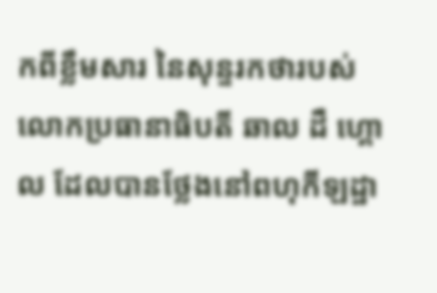កពីខ្លឹមសារ នៃសុន្ទរកថារបស់លោកប្រធានាធិបតី ឆាល ដឺ ហ្គោល ដែលបានថ្លែងនៅពហុកីឡដ្ឋា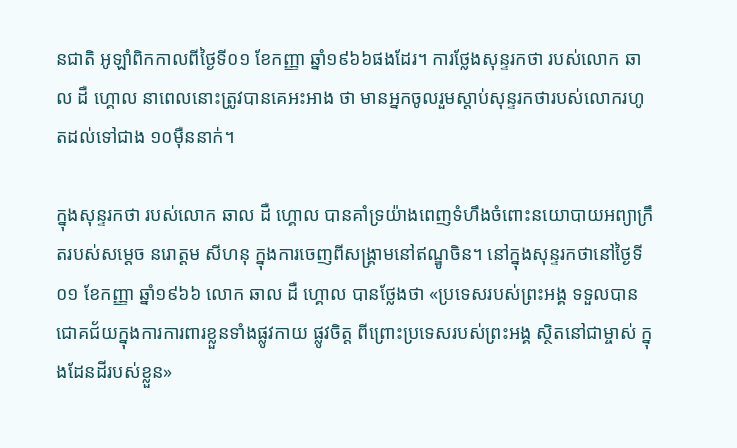នជាតិ អូឡាំពិកកាលពីថ្ងៃទី០១ ខែកញ្ញា ឆ្នាំ១៩៦៦ផងដែរ។ ការថ្លែងសុន្ទរកថា របស់លោក ឆាល ដឺ ហ្គោល នាពេលនោះត្រូវបានគេអះអាង ថា មានអ្នកចូលរួមស្តាប់សុន្ទរកថារបស់លោករហូតដល់ទៅជាង ១០ម៉ឺននាក់។

ក្នុងសុន្ទរកថា របស់លោក ឆាល ដឺ ហ្គោល បានគាំទ្រយ៉ាងពេញទំហឹងចំពោះនយោបាយអព្យាក្រឹតរបស់សម្តេច នរោត្តម សីហនុ ក្នុងការចេញពីសង្រ្គាមនៅឥណ្ឌូចិន។ នៅក្នុងសុន្ទរកថានៅថ្ងៃទី០១ ខែកញ្ញា ឆ្នាំ១៩៦៦ លោក ឆាល ដឺ ហ្គោល បានថ្លែងថា «ប្រទេសរបស់ព្រះអង្គ ទទួលបានជោគជ័យក្នុងការការពារខ្លួនទាំងផ្លូវកាយ ផ្លូវចិត្ត ពីព្រោះប្រទេសរបស់ព្រះអង្គ ស្ថិតនៅជាម្ចាស់ ក្នុងដែនដីរបស់ខ្លួន»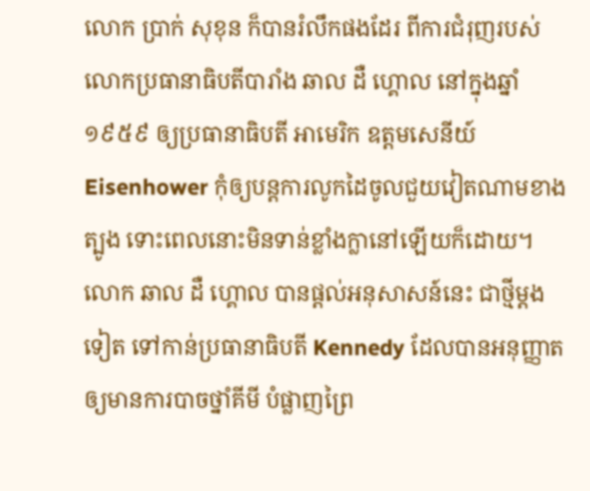លោក ប្រាក់ សុខុន ក៏បានរំលឹកផងដែរ ពីការជំរុញរបស់លោកប្រធានាធិបតីបារាំង ឆាល ដឺ ហ្គោល នៅក្នុងឆ្នាំ១៩៥៩ ឲ្យប្រធានាធិបតី អាមេរិក ឧត្តមសេនីយ៍ Eisenhower កុំឲ្យបន្តការលូកដៃចូលជួយវៀតណាមខាងត្បូង ទោះពេលនោះមិនទាន់ខ្លាំងក្លានៅឡើយក៏ដោយ។ លោក ឆាល ដឺ ហ្គោល បានផ្តល់អនុសាសន៍នេះ ជាថ្មីម្តងទៀត ទៅកាន់ប្រធានាធិបតី Kennedy ដែលបានអនុញ្ញាតឲ្យមានការបាចថ្នាំគីមី បំផ្លាញព្រៃ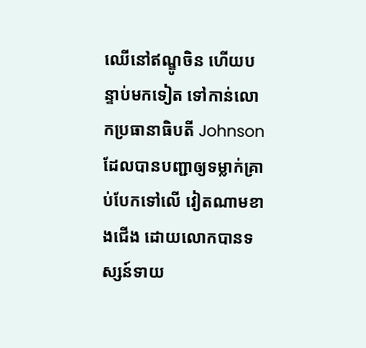ឈើនៅឥណ្ឌូចិន ហើយបន្ទាប់មកទៀត ទៅកាន់លោកប្រធានាធិបតី Johnson ដែលបានបញ្ជាឲ្យទម្លាក់គ្រាប់បែកទៅលើ វៀតណាមខាងជើង ដោយលោកបានទស្សន៍ទាយ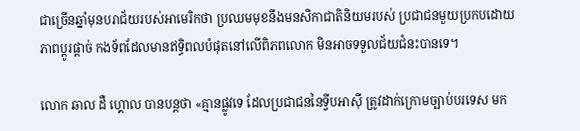ជាច្រើនឆ្នាំមុនបរាជ័យរបស់អាមេរិកថា ប្រឈមមុខនឹងមនសិកាជាតិនិយមរបស់ ប្រជាជនមួយប្រកបដោយភាពប្តូរផ្តាច់ កងទ័ពដែលមានឥទ្ធិពលបំផុតនៅលើពិភពលោក មិនអាចទទួលជ័យជំនះបានទេ។

លោក ឆាល ដឺ ហ្គោល បានបន្តថា «គ្មានផ្លូវទេ ដែលប្រជាជននៃទ្វីបអាស៊ី ត្រូវដាក់ក្រោមច្បាប់បរទេស មក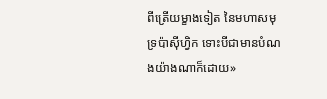ពីត្រើយម្ខាងទៀត នៃមហាសមុទ្រប៉ាស៊ីហ្វិក ទោះបីជាមានបំណងយ៉ាងណាក៏ដោយ»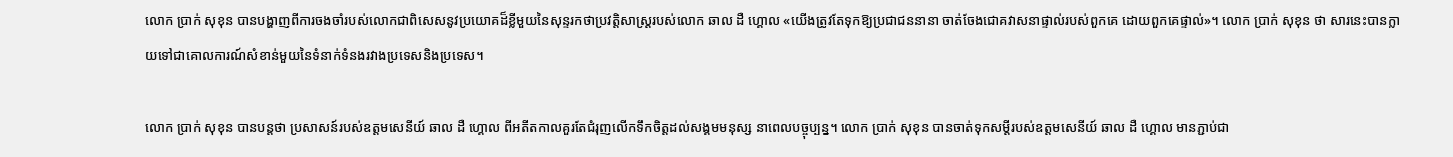លោក ប្រាក់ សុខុន បានបង្ហាញពីការចងចាំរបស់លោកជាពិសេសនូវប្រយោគដ៏ខ្លីមួយនៃសុន្ទរកថាប្រវត្តិសាស្រ្តរបស់លោក ឆាល ដឺ ហ្គោល «យើងត្រូវតែទុកឱ្យប្រជាជននានា ចាត់ចែងជោគវាសនាផ្ទាល់របស់ពួកគេ ដោយពួកគេផ្ទាល់»។ លោក ប្រាក់ សុខុន ថា សារនេះបានក្លាយទៅជាគោលការណ៍សំខាន់មួយនៃទំនាក់ទំនងរវាងប្រទេសនិងប្រទេស។

លោក ប្រាក់ សុខុន បានបន្តថា ប្រសាសន៍របស់ឧត្តមសេនីយ៍ ឆាល ដឺ ហ្គោល ពីអតីតកាលគួរតែជំរុញលើកទឹកចិត្តដល់សង្គមមនុស្ស នាពេលបច្ចុប្បន្ន។ លោក ប្រាក់ សុខុន បានចាត់ទុកសម្តីរបស់ឧត្តមសេនីយ៍ ឆាល ដឺ ហ្គោល មានភ្ជាប់ជា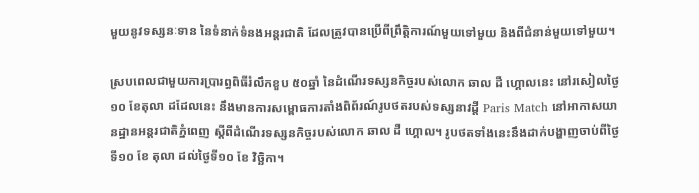មួយនូវទស្សនៈទាន នៃទំនាក់ទំនងអន្តរជាតិ ដែលត្រូវបានប្រើពីព្រឹត្តិការណ៍មួយទៅមួយ និងពីជំនាន់មួយទៅមួយ។

ស្របពេលជាមួយការប្រារព្ធពិធីរំលឹកខួប ៥០ឆ្នាំ នៃដំណើរទស្សនកិច្ចរបស់លោក ឆាល ដឺ ហ្គោលនេះ នៅរសៀលថ្ងៃ១០ ខែតុលា ដដែលនេះ នឹងមានការសម្ពោធការតាំងពិព័រណ៍រូបថតរបស់ទស្សនាវដ្តី Paris Match នៅអាកាសយានដ្ឋានអន្តរជាតិភ្នំពេញ ស្តីពីដំណើរទស្សនកិច្ចរបស់លោក ឆាល ដឺ ហ្គោល។ រូបថតទាំងនេះនឹងដាក់បង្ហាញចាប់ពីថ្ងៃទី១០ ខែ តុលា ដល់ថ្ងៃទី១០ ខែ វិច្ឆិកា។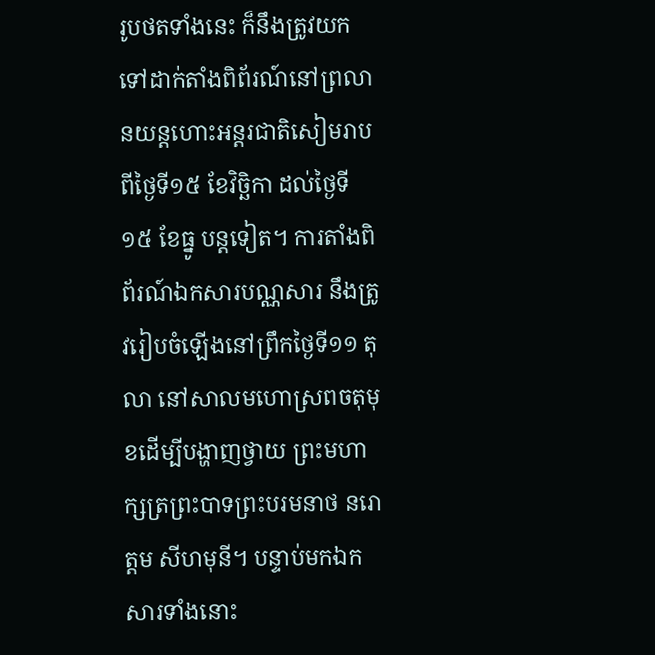រូបថតទាំងនេះ ក៏នឹងត្រូវយកទៅដាក់តាំងពិព័រណ៍នៅព្រលានយន្តហោះអន្តរជាតិសៀមរាបពីថ្ងៃទី១៥ ខែវិច្ឆិកា ដល់ថ្ងៃទី ១៥ ខែធ្នូ បន្តទៀត។ ការតាំងពិព័រណ៍ឯកសារបណ្ណសារ នឹងត្រូវរៀបចំឡើងនៅព្រឹកថ្ងៃទី១១ តុលា នៅសាលមហោស្រពចតុមុខដើម្បីបង្ហាញថ្វាយ ព្រះមហាក្សត្រព្រះបាទព្រះបរមនាថ នរោត្តម សីហមុនី។ បន្ទាប់មកឯកសារទាំងនោះ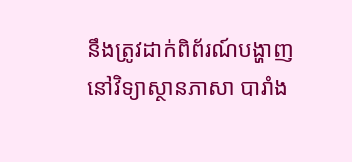នឹងត្រូវដាក់ពិព័រណ៍បង្ហាញ នៅវិទ្យាស្ថានភាសា បារាំង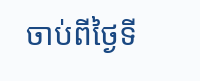ចាប់ពីថ្ងៃទី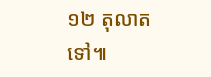១២ តុលាតទៅ៕